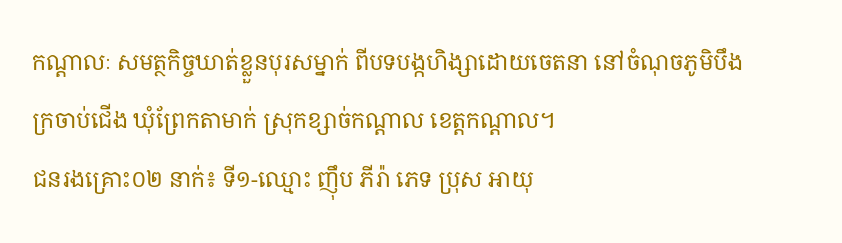កណ្តាលៈ សមត្ថកិច្ចឃាត់ខ្លួនបុរសម្នាក់ ពីបទបង្កហិង្សាដោយចេតនា នៅចំណុចភូមិបឹងក្រចាប់ជើង ឃុំព្រែកតាមាក់ ស្រុកខ្សាច់កណ្តាល ខេត្តកណ្តាល។
ជនរងគ្រោះ០២ នាក់៖ ទី១-ឈ្មោះ ញ៉ឹប ភីរ៉ា ភេទ ប្រុស អាយុ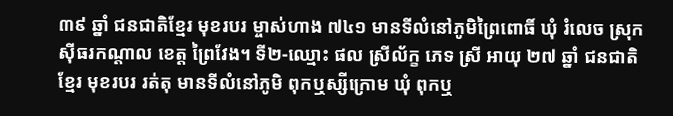៣៩ ឆ្នាំ ជនជាតិខ្មែរ មុខរបរ ម្ចាស់ហាង ៧៤១ មានទីលំនៅភូមិព្រៃពោធិ៍ ឃុំ រំលេច ស្រុកស៊ីធរកណ្តាល ខេត្ត ព្រៃវែង។ ទី២-ឈ្មោះ ផល ស្រីល័ក្ខ ភេទ ស្រី អាយុ ២៧ ឆ្នាំ ជនជាតិ ខ្មែរ មុខរបរ រត់តុ មានទីលំនៅភូមិ ពុកឬស្សីក្រោម ឃុំ ពុកឬ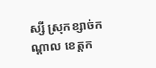ស្សី ស្រុកខ្សាច់កណ្ដាល ខេត្តក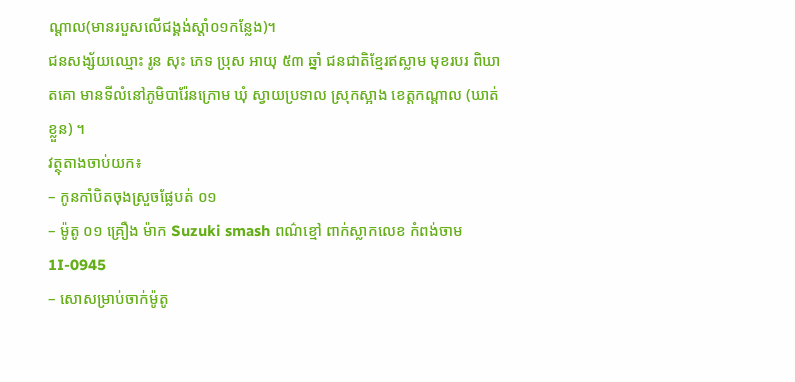ណ្ដាល(មានរបួសលើជង្គង់ស្តាំ០១កន្លែង)។
ជនសង្ស័យឈ្មោះ រូន សុះ ភេទ ប្រុស អាយុ ៥៣ ឆ្នាំ ជនជាតិខ្មែរឥស្លាម មុខរបរ ពិឃាតគោ មានទីលំនៅភូមិបារ៉ែនក្រោម ឃុំ ស្វាយប្រទាល ស្រុកស្អាង ខេត្តកណ្ដាល (ឃាត់ខ្លួន) ។
វត្ថុតាងចាប់យក៖
– កូនកាំបិតចុងស្រួចផ្លែបត់ ០១
– ម៉ូតូ ០១ គ្រឿង ម៉ាក Suzuki smash ពណ៌ខ្មៅ ពាក់ស្លាកលេខ កំពង់ចាម 1I-0945
– សោសម្រាប់ចាក់ម៉ូតូ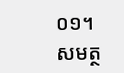០១។
សមត្ថ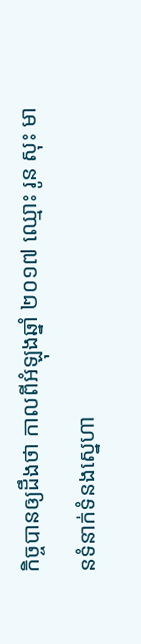កិច្ចបានឲ្យដឹងថា កាលពីអំឡុងឆ្នាំ ២០១៧ ឈ្មោះ រូន សុះ មានទំនាក់ទំនងស្នេហា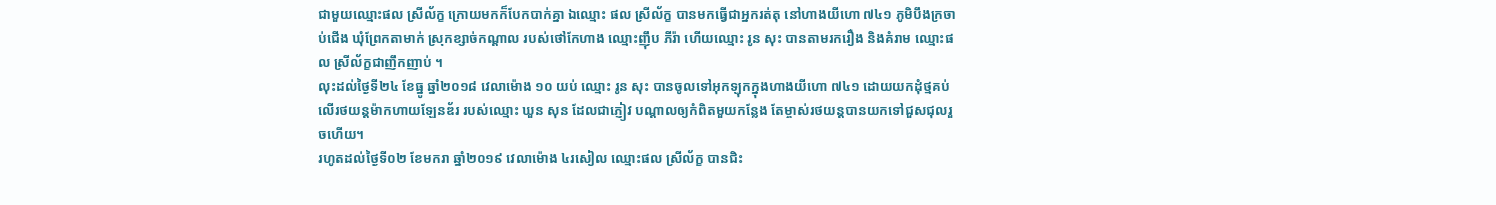ជាមួយឈ្មោះផល ស្រីល័ក្ខ ក្រោយមកក៏បែកបាក់គ្នា ឯឈ្មោះ ផល ស្រីល័ក្ខ បានមកធ្វើជាអ្នករត់តុ នៅហាងយីហោ ៧៤១ ភូមិបឹងក្រចាប់ជើង ឃុំព្រែកតាមាក់ ស្រុកខ្សាច់កណ្តាល របស់ថៅកែហាង ឈ្មោះញ៉ឹប ភីរ៉ា ហើយឈ្មោះ រូន សុះ បានតាមរករឿង និងគំរាម ឈ្មោះផល ស្រីល័ក្ខជាញឹកញាប់ ។
លុះដល់ថ្ងៃទី២៤ ខែធ្នូ ឆ្នាំ២០១៨ វេលាម៉ោង ១០ យប់ ឈ្មោះ រូន សុះ បានចូលទៅអុកឡុកក្នុងហាងយីហោ ៧៤១ ដោយយកដុំថ្មគប់ លើរថយន្តម៉ាកហាយឡែនឌ័រ របស់ឈ្មោះ ឃួន សុន ដែលជាភ្ញៀវ បណ្ដាលឲ្យកំពិតមួយកន្លែង តែម្ចាស់រថយន្ដបានយកទៅជួសជុលរួចហើយ។
រហូតដល់ថ្ងៃទី០២ ខែមករា ឆ្នាំ២០១៩ វេលាម៉ោង ៤រសៀល ឈ្មោះផល ស្រីល័ក្ខ បានជិះ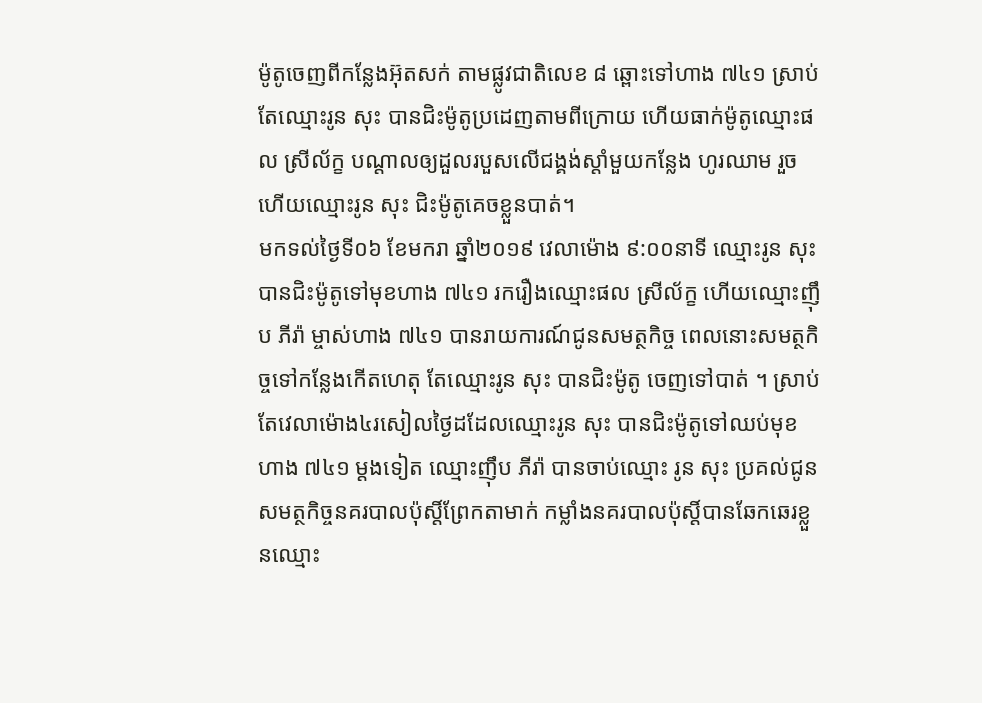ម៉ូតូចេញពីកន្លែងអ៊ុតសក់ តាមផ្លូវជាតិលេខ ៨ ឆ្ពោះទៅហាង ៧៤១ ស្រាប់តែឈ្មោះរូន សុះ បានជិះម៉ូតូប្រដេញតាមពីក្រោយ ហើយធាក់ម៉ូតូឈ្មោះផល ស្រីល័ក្ខ បណ្តាលឲ្យដួលរបួសលើជង្គង់ស្តាំមួយកន្លែង ហូរឈាម រួចហើយឈ្មោះរូន សុះ ជិះម៉ូតូគេចខ្លួនបាត់។
មកទល់ថ្ងៃទី០៦ ខែមករា ឆ្នាំ២០១៩ វេលាម៉ោង ៩:០០នាទី ឈ្មោះរូន សុះ បានជិះម៉ូតូទៅមុខហាង ៧៤១ រករឿងឈ្មោះផល ស្រីល័ក្ខ ហើយឈ្មោះញ៉ឹប ភីរ៉ា ម្ចាស់ហាង ៧៤១ បានរាយការណ៍ជូនសមត្ថកិច្ច ពេលនោះសមត្ថកិច្ចទៅកន្លែងកើតហេតុ តែឈ្មោះរូន សុះ បានជិះម៉ូតូ ចេញទៅបាត់ ។ ស្រាប់តែវេលាម៉ោង៤រសៀលថ្ងៃដដែលឈ្មោះរូន សុះ បានជិះម៉ូតូទៅឈប់មុខហាង ៧៤១ ម្តងទៀត ឈ្មោះញ៉ឹប ភីរ៉ា បានចាប់ឈ្មោះ រូន សុះ ប្រគល់ជូនសមត្ថកិច្ចនគរបាលប៉ុស្តិ៍ព្រែកតាមាក់ កម្លាំងនគរបាលប៉ុស្តិ៍បានឆែកឆេរខ្លួនឈ្មោះ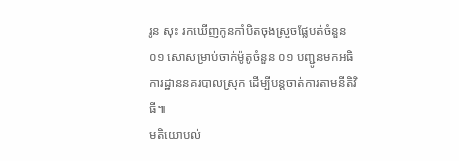រូន សុះ រកឃើញកូនកាំបិតចុងស្រួចផ្លែបត់ចំនួន ០១ សោសម្រាប់ចាក់ម៉ូតូចំនួន ០១ បញ្ជូនមកអធិការដ្ឋាននគរបាលស្រុក ដើម្បីបន្តចាត់ការតាមនីតិវិធី៕
មតិយោបល់